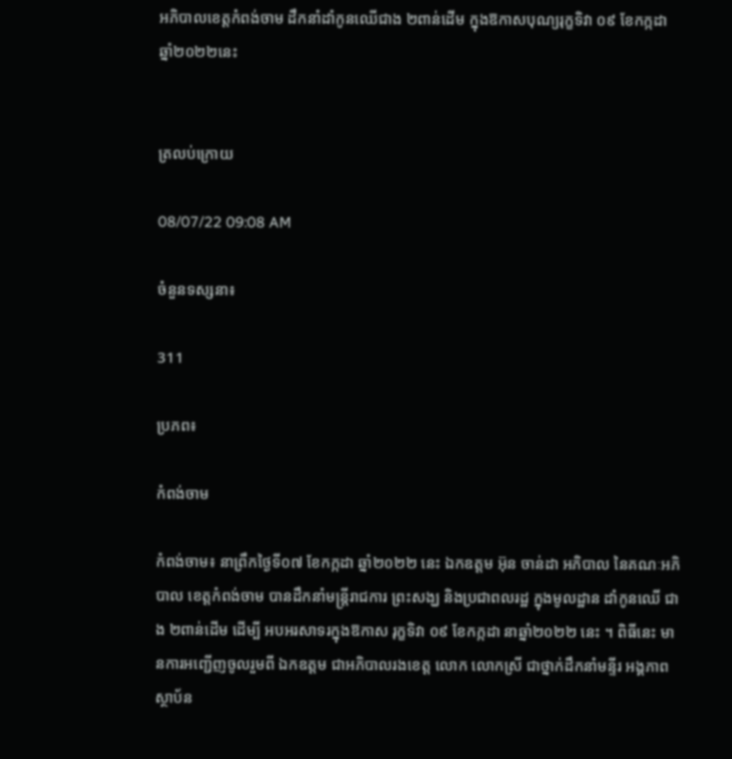អភិបាលខេត្តកំពង់ចាម ដឹកនាំដាំកូនឈើជាង ២ពាន់ដើម ក្នុងឱកាសបុណ្យរុក្ខទិវា ០៩ ខែកក្កដា ឆ្នាំ២០២២នេះ


ត្រលប់ក្រោយ

08/07/22 09:08 AM

ចំនួនទស្សនា៖

311

ប្រភព៖

កំពង់ចាម

កំពង់ចាម៖ នាព្រឹកថ្ងៃទី០៧ ខែកក្កដា ឆ្នាំ២០២២ នេះ ឯកឧត្ដម អ៊ុន ចាន់ដា អភិបាល នៃគណៈអភិបាល ខេត្តកំពង់ចាម បានដឹកនាំមន្ត្រីរាជការ ព្រះសង្ឃ និងប្រជាពលរដ្ឋ ក្នុងមូលដ្ឋាន ដាំកូនឈើ ជាង ២ពាន់ដើម ដើម្បី អបអរសាទរក្នុងឱកាស រុក្ខទិវា ០៩ ខែកក្កដា នាឆ្នាំ២០២២ នេះ ។ ពិធីនេះ មានការអញ្ជើញចូលរួមពី ឯកឧត្ដម ជាអភិបាលរងខេត្ត លោក លោកស្រី ជាថ្នាក់ដឹកនាំមន្ទីរ អង្គភាព ស្ថាប័ន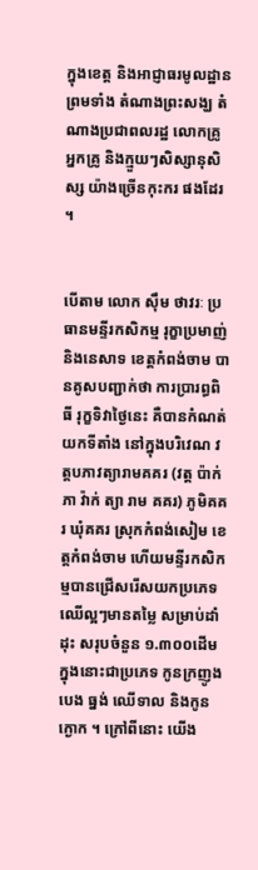ក្នុងខេត្ត និងអាជ្ញាធរមូលដ្ឋាន ព្រមទាំង តំណាងព្រះសង្ឃ តំណាងប្រជាពលរដ្ឋ លោកគ្រូ អ្នកគ្រូ និងក្មួយៗសិស្សានុសិស្ស យ៉ាងច្រើនកុះករ ផងដែរ ។


បើតាម លោក ស៊ឹម ថាវរៈ ប្រធានមន្ទីរកសិកម្ម រុក្ខាប្រមាញ់ និងនេសាទ ខេត្តកំពង់ចាម បានគូសបញ្ជាក់ថា ការប្រារព្ធពិធី រុក្ខទិវាថ្ងៃនេះ គឺបានកំណត់យកទីតាំង នៅក្នុងបរិវេណ វត្តបភាវត្យារាមគគរ (វត្ត ប៉ាក់ភា វ៉ាក់ ត្យា រាម គគរ) ភូមិគគរ ឃុំគគរ ស្រុកកំពង់សៀម ខេត្តកំពង់ចាម ហើយមន្ទីរកសិកម្មបានជ្រើសរើសយកប្រភេទឈើល្អៗមានតម្លៃ សម្រាប់ដាំដុះ សរុបចំនួន ១.៣០០ដើម ក្នុងនោះជាប្រភេទ កូនក្រញូង បេង ធ្នង់ ឈើទាល និងកូនក្ងោក ។ ក្រៅពីនោះ យើង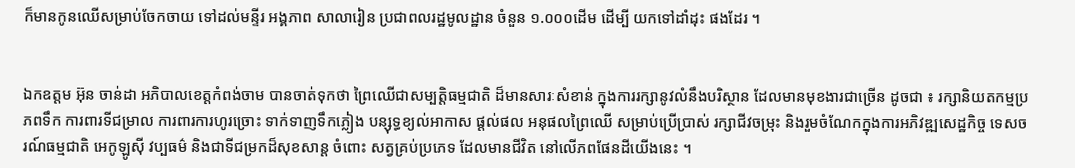ក៏មានកូនឈើសម្រាប់ចែកចាយ ទៅដល់មន្ទីរ អង្គភាព សាលារៀន ប្រជាពលរដ្ឋមូលដ្ឋាន ចំនួន ១.០០០ដើម ដើម្បី យកទៅដាំដុះ ផងដែរ ។


ឯកឧត្ដម អ៊ុន ចាន់ដា អភិបាលខេត្តកំពង់ចាម បានចាត់ទុកថា ព្រៃឈើជាសម្បត្តិធម្មជាតិ ដ៏មានសារៈសំខាន់ ក្នុងការរក្សានូវលំនឹងបរិស្ថាន ដែលមានមុខងារជាច្រើន ដូចជា ៖ រក្សានិយតកម្មប្រភពទឹក ការពារទីជម្រាល ការពារការហូរច្រោះ ទាក់ទាញទឹកភ្លៀង បន្សុទ្ធខ្យល់អាកាស ផ្តល់ផល អនុផលព្រៃឈើ សម្រាប់ប្រើប្រាស់ រក្សាជីវចម្រុះ និងរួមចំណែកក្នុងការអភិវឌ្ឍសេដ្ឋកិច្ច ទេសចរណ៍ធម្មជាតិ អេកូឡូស៊ី វប្បធម៌ និងជាទីជម្រកដ៏សុខសាន្ត ចំពោះ សត្វគ្រប់ប្រភេទ ដែលមានជីវិត នៅលើភពផែនដីយើងនេះ ។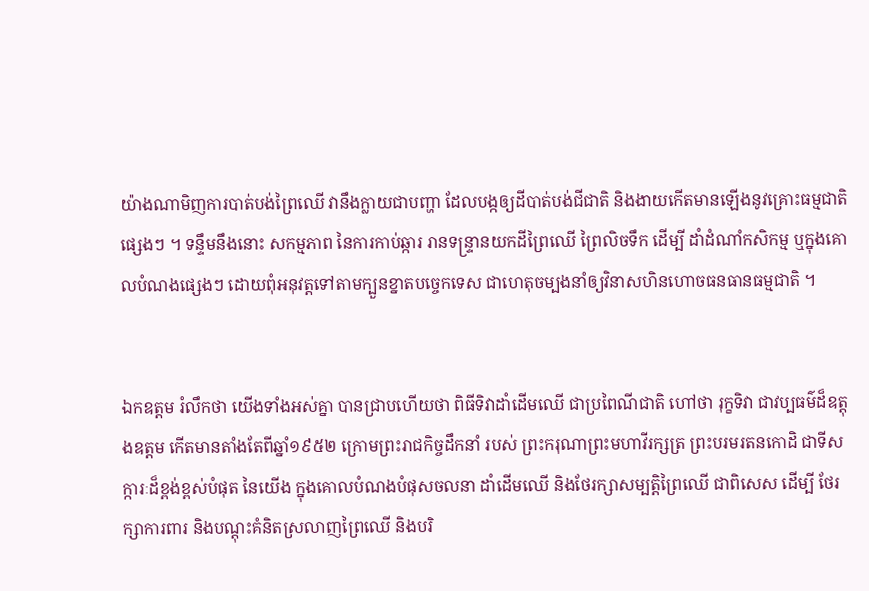យ៉ាងណាមិញការបាត់បង់ព្រៃឈើ វានឹងក្លាយជាបញ្ហា ដែលបង្កឲ្យដីបាត់បង់ជីជាតិ និងងាយកើតមានឡើងនូវគ្រោះធម្មជាតិផ្សេងៗ ។ ទន្ទឹមនឹងនោះ សកម្មភាព នៃការកាប់ឆ្ការ រានទន្រ្ទានយកដីព្រៃឈើ ព្រៃលិចទឹក ដើម្បី ដាំដំណាំកសិកម្ម ឬក្នុងគោលបំណងផ្សេងៗ ដោយពុំអនុវត្តទៅតាមក្បួនខ្នាតបច្ចេកទេស ជាហេតុចម្បងនាំឲ្យវិនាសហិនហោចធនធានធម្មជាតិ ។


ឯកឧត្ដម រំលឹកថា យើងទាំងអស់គ្នា បានជ្រាបហើយថា ពិធីទិវាដាំដើមឈើ ជាប្រពៃណីជាតិ ហៅថា រុក្ខទិវា ជាវប្បធម៌ដ៏ឧត្តុងឧត្តម កើតមានតាំងតែពីឆ្នាំ១៩៥២ ក្រោមព្រះរាជកិច្ចដឹកនាំ របស់ ព្រះករុណាព្រះមហាវីរក្សត្រ ព្រះបរមរតនកោដិ ជាទីសក្ការៈដ៏ខ្ពង់ខ្ពស់បំផុត នៃយើង ក្នុងគោលបំណងបំផុសចលនា ដាំដើមឈើ និងថែរក្សាសម្បត្តិព្រៃឈើ ជាពិសេស ដើម្បី ថែរក្សាការពារ និងបណ្តុះគំនិតស្រលាញព្រៃឈើ និងបរិ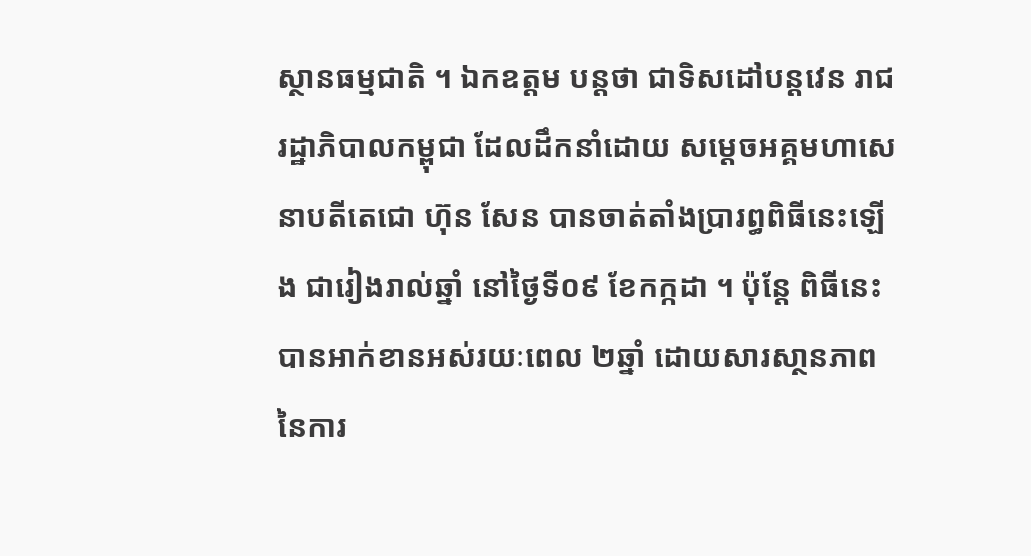ស្ថានធម្មជាតិ ។ ឯកឧត្ដម បន្តថា ជាទិសដៅបន្តវេន រាជរដ្ឋាភិបាលកម្ពុជា ដែលដឹកនាំដោយ សម្តេចអគ្គមហាសេនាបតីតេជោ ហ៊ុន សែន បានចាត់តាំងប្រារព្ធពិធីនេះឡើង ជារៀងរាល់ឆ្នាំ នៅថ្ងៃទី០៩ ខែកក្កដា ។ ប៉ុន្តែ ពិធីនេះបានអាក់ខានអស់រយៈពេល ២ឆ្នាំ ដោយសារសា្ថនភាព នៃការ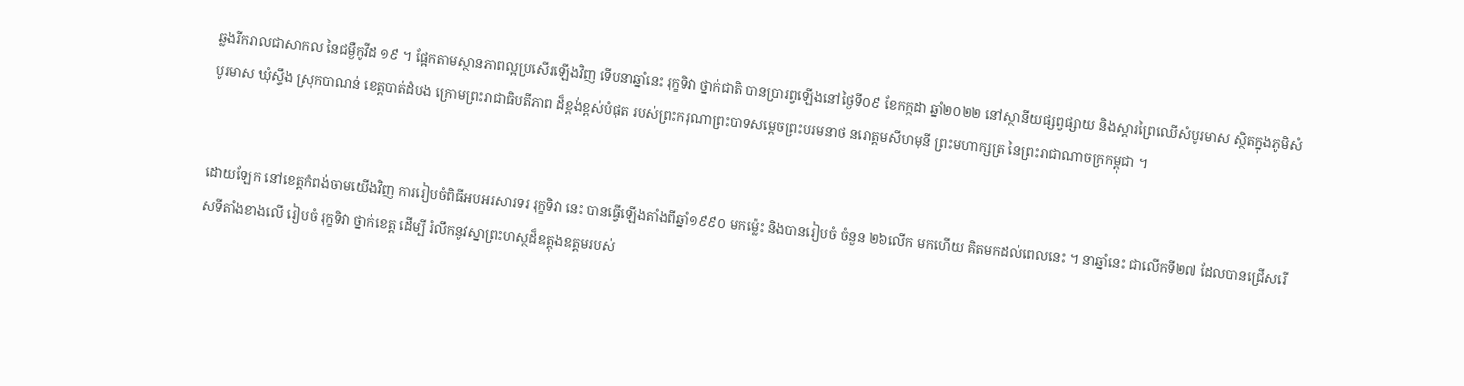ឆ្លងរីករាលជាសាកល នៃជម្ងឺកូវីដ ១៩ ។ ផ្អែកតាមស្ថានភាពល្អប្រសើរឡើងវិញ ទើបនាឆ្នាំនេះ រុក្ខទិវា ថ្នាក់ជាតិ បានប្រារព្វឡើងនៅថ្ងៃទី០៩ ខែកក្កដា ឆ្នាំ២០២២ នៅស្ថានីយផ្សព្វផ្សាយ និងស្តារព្រៃឈើសំបូរមាស ស្ថិតក្នុងភូមិសំបូរមាស ឃុំស្ទឹង ស្រុកបាណន់ ខេត្តបាត់ដំបង ក្រោមព្រះរាជាធិបតីភាព ដ៏ខ្ពង់ខ្ពស់បំផុត របស់ព្រះករុណាព្រះបាទសម្តេចព្រះបរមនាថ នរោត្តមសីហមុនី ព្រះមហាក្សត្រ នៃព្រះរាជាណាចក្រកម្ពុជា ។


ដោយឡែក នៅខេត្តកំពង់ចាមយើងវិញ ការរៀបចំពិធីអបអរសារទរ រុក្ខទិវា នេះ បានធ្វើឡើងតាំងពីឆ្នាំ១៩៩០ មកម៉្លេះ និងបានរៀបចំ ចំនួន ២៦លើក មកហើយ គិតមកដល់ពេលនេះ ។ នាឆ្នាំនេះ ជាលើកទី២៧ ដែលបានជ្រើសរើសទីតាំងខាងលើ រៀបចំ រុក្ខទិវា ថ្នាក់ខេត្ត ដើម្បី រំលឹកនូវស្នាព្រះហស្ថដ៏ឧត្តុងឧត្តមរបស់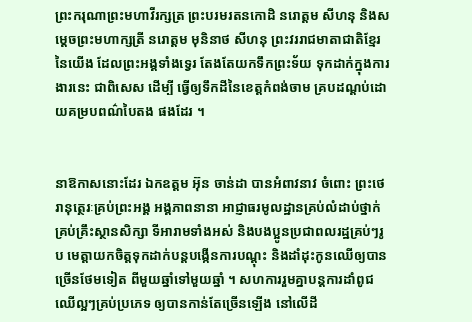ព្រះករុណាព្រះមហាវីរក្សត្រ ព្រះបរមរតនកោដិ នរោត្តម សីហនុ និងសម្តេចព្រះមហាក្សត្រី នរោត្តម មុនិនាថ សីហនុ ព្រះវររាជមាតាជាតិខ្មែរ នៃយើង ដែលព្រះអង្គទាំងទ្វេរ តែងតែយកទឹកព្រះទ័យ ទុកដាក់ក្នុងការងារនេះ ជាពិសេស ដើម្បី ធ្វើឲ្យទឹកដីនៃខេត្តកំពង់ចាម គ្របដណ្តប់ដោយគម្របពណ៌បៃតង ផងដែរ ។


នាឱកាសនោះដែរ ឯកឧត្ដម អ៊ុន ចាន់ដា បានអំពាវនាវ ចំពោះ ព្រះថេរានុត្ថេរៈគ្រប់ព្រះអង្គ អង្គភាពនានា អាជ្ញាធរមូលដ្ឋានគ្រប់លំដាប់ថ្នាក់ គ្រប់គ្រឹះស្ថានសិក្សា ទីអារាមទាំងអស់ និងបងប្អូនប្រជាពលរដ្ឋគ្រប់ៗរូប មេត្តាយកចិត្តទុកដាក់បន្តបង្កើនការបណ្តុះ និងដាំដុះកូនឈើឲ្យបានច្រើនថែមទៀត ពីមួយឆ្នាំទៅមួយឆ្នាំ ។ សហការរួមគ្នាបន្តការដាំពូជឈើល្អៗគ្រប់ប្រភេទ ឲ្យបានកាន់តែច្រើនឡើង នៅលើដី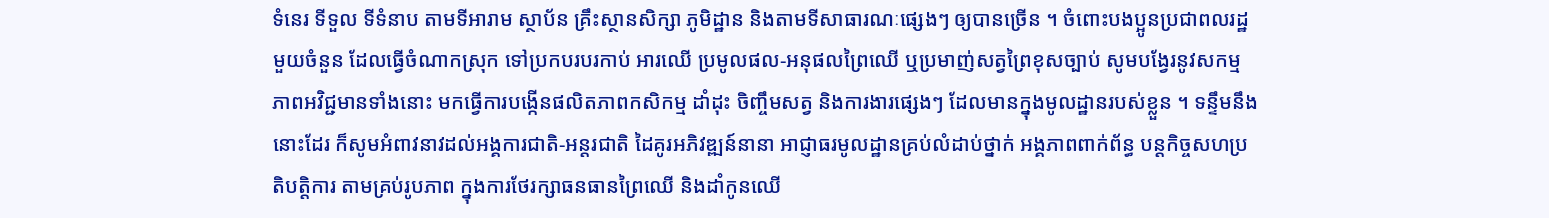ទំនេរ ទីទួល ទីទំនាប តាមទីអារាម ស្ថាប័ន គ្រឹះស្ថានសិក្សា ភូមិដ្ឋាន និងតាមទីសាធារណៈផ្សេងៗ ឲ្យបានច្រើន ។ ចំពោះបងប្អូនប្រជាពលរដ្ឋមួយចំនួន ដែលធ្វើចំណាកស្រុក ទៅប្រកបរបរកាប់ អារឈើ ប្រមូលផល-អនុផលព្រៃឈើ ឬប្រមាញ់សត្វព្រៃខុសច្បាប់ សូមបង្វែរនូវសកម្មភាពអវិជ្ជមានទាំងនោះ មកធ្វើការបង្កើនផលិតភាពកសិកម្ម ដាំដុះ ចិញ្ចឹមសត្វ និងការងារផ្សេងៗ ដែលមានក្នុងមូលដ្ឋានរបស់ខ្លួន ។ ទន្ទឹមនឹងនោះដែរ ក៏សូមអំពាវនាវដល់អង្គការជាតិ-អន្តរជាតិ ដៃគូរអភិវឌ្ឍន៍នានា អាជ្ញាធរមូលដ្ឋានគ្រប់លំដាប់ថ្នាក់ អង្គភាពពាក់ព័ន្ធ បន្តកិច្ចសហប្រតិបត្តិការ តាមគ្រប់រូបភាព ក្នុងការថែរក្សាធនធានព្រៃឈើ និងដាំកូនឈើ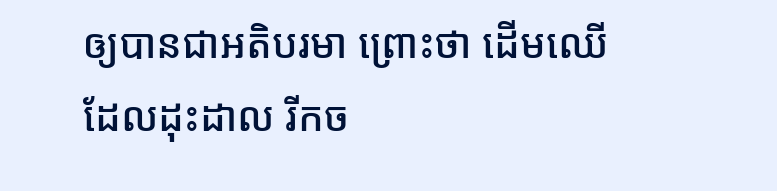ឲ្យបានជាអតិបរមា ព្រោះថា ដើមឈើដែលដុះដាល រីកច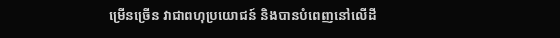ម្រើនច្រើន វាជាពហុប្រយោជន៍ និងបានបំពេញនៅលើដី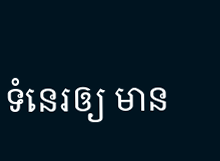ទំនេរឲ្យ មាន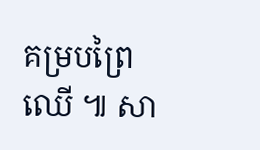គម្របព្រៃឈើ ៕ សា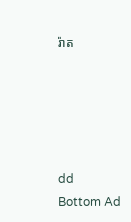រ៉ាត





dd
Bottom Ad